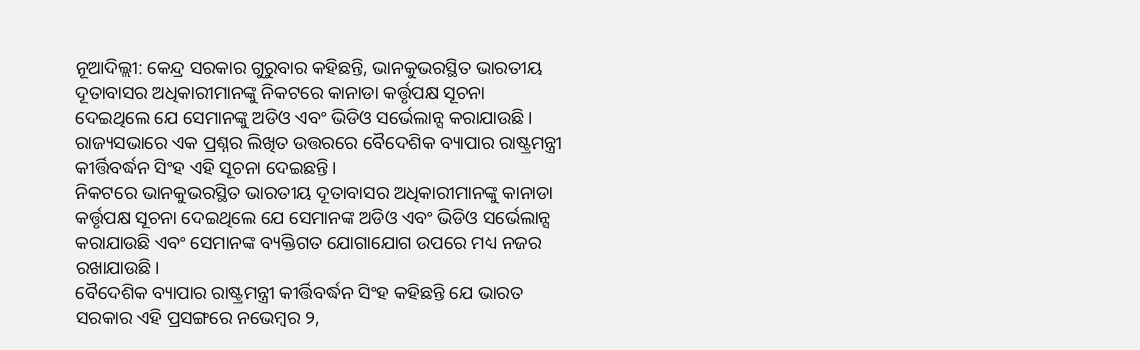ନୂଆଦିଲ୍ଲୀ: କେନ୍ଦ୍ର ସରକାର ଗୁରୁବାର କହିଛନ୍ତି, ଭାନକୁଭରସ୍ଥିତ ଭାରତୀୟ ଦୂତାବାସର ଅଧିକାରୀମାନଙ୍କୁ ନିକଟରେ କାନାଡା କର୍ତ୍ତୃପକ୍ଷ ସୂଚନା ଦେଇଥିଲେ ଯେ ସେମାନଙ୍କୁ ଅଡିଓ ଏବଂ ଭିଡିଓ ସର୍ଭେଲାନ୍ସ କରାଯାଉଛି। ରାଜ୍ୟସଭାରେ ଏକ ପ୍ରଶ୍ନର ଲିଖିତ ଉତ୍ତରରେ ବୈଦେଶିକ ବ୍ୟାପାର ରାଷ୍ଟ୍ରମନ୍ତ୍ରୀ କୀର୍ତ୍ତିବର୍ଦ୍ଧନ ସିଂହ ଏହି ସୂଚନା ଦେଇଛନ୍ତି।
ନିକଟରେ ଭାନକୁଭରସ୍ଥିତ ଭାରତୀୟ ଦୂତାବାସର ଅଧିକାରୀମାନଙ୍କୁ କାନାଡା କର୍ତ୍ତୃପକ୍ଷ ସୂଚନା ଦେଇଥିଲେ ଯେ ସେମାନଙ୍କ ଅଡିଓ ଏବଂ ଭିଡିଓ ସର୍ଭେଲାନ୍ସ କରାଯାଉଛି ଏବଂ ସେମାନଙ୍କ ବ୍ୟକ୍ତିଗତ ଯୋଗାଯୋଗ ଉପରେ ମଧ୍ୟ ନଜର ରଖାଯାଉଛି।
ବୈଦେଶିକ ବ୍ୟାପାର ରାଷ୍ଟ୍ରମନ୍ତ୍ରୀ କୀର୍ତ୍ତିବର୍ଦ୍ଧନ ସିଂହ କହିଛନ୍ତି ଯେ ଭାରତ ସରକାର ଏହି ପ୍ରସଙ୍ଗରେ ନଭେମ୍ବର ୨,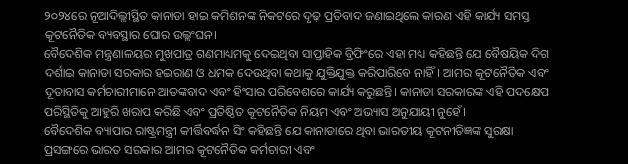୨୦୨୪ରେ ନୂଆଦିଲ୍ଲୀସ୍ଥିତ କାନାଡା ହାଇ କମିଶନଙ୍କ ନିକଟରେ ଦୃଢ଼ ପ୍ରତିବାଦ ଜଣାଇଥିଲେ କାରଣ ଏହି କାର୍ଯ୍ୟ ସମସ୍ତ କୂଟନୈତିକ ବ୍ୟବସ୍ଥାର ଘୋର ଉଲ୍ଲଂଘନ।
ବୈଦେଶିକ ମନ୍ତ୍ରଣାଳୟର ମୁଖପାତ୍ର ଗଣମାଧ୍ୟମକୁ ଦେଇଥିବା ସାପ୍ତାହିକ ବ୍ରିଫିଂରେ ଏହା ମଧ୍ୟ କହିଛନ୍ତି ଯେ ବୈଷୟିକ ଦିଗ ଦର୍ଶାଇ କାନାଡା ସରକାର ହଇରାଣ ଓ ଧମକ ଦେଉଥିବା କଥାକୁ ଯୁକ୍ତିଯୁକ୍ତ କରିପାରିବେ ନାହିଁ। ଆମର କୂଟନୈତିକ ଏବଂ ଦୂତାବାସ କର୍ମଚାରୀମାନେ ଆତଙ୍କବାଦ ଏବଂ ହିଂସାର ପରିବେଶରେ କାର୍ଯ୍ୟ କରୁଛନ୍ତି। କାନାଡା ସରକାରଙ୍କ ଏହି ପଦକ୍ଷେପ ପରିସ୍ଥିତିକୁ ଆହୁରି ଖରାପ କରିଛି ଏବଂ ପ୍ରତିଷ୍ଠିତ କୂଟନୈତିକ ନିୟମ ଏବଂ ଅଭ୍ୟାସ ଅନୁଯାୟୀ ନୁହେଁ।
ବୈଦେଶିକ ବ୍ୟାପାର ରାଷ୍ଟ୍ରମନ୍ତ୍ରୀ କୀର୍ତ୍ତିବର୍ଦ୍ଧନ ସିଂ କହିଛନ୍ତି ଯେ କାନାଡାରେ ଥିବା ଭାରତୀୟ କୂଟନୀତିଜ୍ଞଙ୍କ ସୁରକ୍ଷା ପ୍ରସଙ୍ଗରେ ଭାରତ ସରକାର ଆମର କୂଟନୈତିକ କର୍ମଚାରୀ ଏବଂ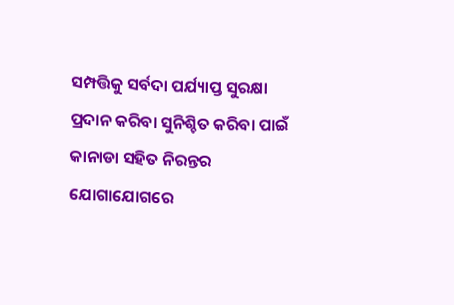ସମ୍ପତ୍ତିକୁ ସର୍ବଦା ପର୍ଯ୍ୟାପ୍ତ ସୁରକ୍ଷା ପ୍ରଦାନ କରିବା ସୁନିଶ୍ଚିତ କରିବା ପାଇଁ କାନାଡା ସହିତ ନିରନ୍ତର ଯୋଗାଯୋଗରେ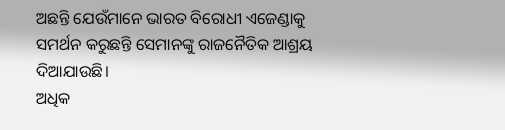ଅଛନ୍ତି ଯେଉଁମାନେ ଭାରତ ବିରୋଧୀ ଏଜେଣ୍ଡାକୁ ସମର୍ଥନ କରୁଛନ୍ତି ସେମାନଙ୍କୁ ରାଜନୈତିକ ଆଶ୍ରୟ ଦିଆଯାଉଛି।
ଅଧିକ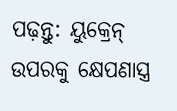ପଢ଼ନ୍ତୁ: ୟୁକ୍ରେନ୍ ଉପରକୁ କ୍ଷେପଣାସ୍ତ୍ର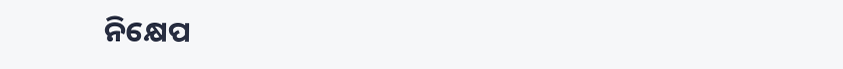ନିକ୍ଷେପ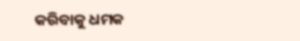କରିବାକୁ ଧମକ